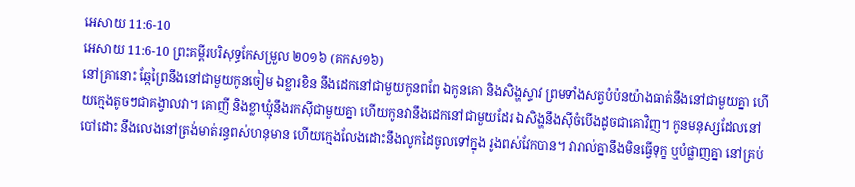អេសាយ 11:6-10
អេសាយ 11:6-10 ព្រះគម្ពីរបរិសុទ្ធកែសម្រួល ២០១៦ (គកស១៦)
នៅគ្រានោះ ឆ្កែព្រៃនឹងនៅជាមួយកូនចៀម ឯខ្លារខិន នឹងដេកនៅជាមួយកូនពពែ ឯកូនគោ និងសិង្ហស្ទាវ ព្រមទាំងសត្វបំប៉នយ៉ាងធាត់នឹងនៅជាមួយគ្នា ហើយក្មេងតូចៗជាគង្វាលវា។ គោញី និងខ្លាឃ្មុំនឹងរកស៊ីជាមួយគ្នា ហើយកូនវានឹងដេកនៅជាមួយដែរ ឯសិង្ហនឹងស៊ីចំបើងដូចជាគោវិញ។ កូនមនុស្សដែលនៅបៅដោះ នឹងលេងនៅត្រង់មាត់រន្ធពស់ហនុមាន ហើយក្មេងលែងដោះនឹងលូកដៃចូលទៅក្នុង រូងពស់វែកបាន។ វារាល់គ្នានឹងមិនធ្វើទុក្ខ ឬបំផ្លាញគ្នា នៅគ្រប់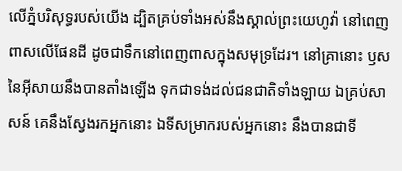លើភ្នំបរិសុទ្ធរបស់យើង ដ្បិតគ្រប់ទាំងអស់នឹងស្គាល់ព្រះយេហូវ៉ា នៅពេញពាសលើផែនដី ដូចជាទឹកនៅពេញពាសក្នុងសមុទ្រដែរ។ នៅគ្រានោះ ឫសនៃអ៊ីសាយនឹងបានតាំងឡើង ទុកជាទង់ដល់ជនជាតិទាំងឡាយ ឯគ្រប់សាសន៍ គេនឹងស្វែងរកអ្នកនោះ ឯទីសម្រាករបស់អ្នកនោះ នឹងបានជាទី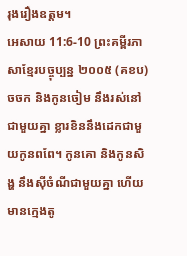រុងរឿងឧត្តម។
អេសាយ 11:6-10 ព្រះគម្ពីរភាសាខ្មែរបច្ចុប្បន្ន ២០០៥ (គខប)
ចចក និងកូនចៀម នឹងរស់នៅជាមួយគ្នា ខ្លារខិននឹងដេកជាមួយកូនពពែ។ កូនគោ និងកូនសិង្ហ នឹងស៊ីចំណីជាមួយគ្នា ហើយមានក្មេងតូ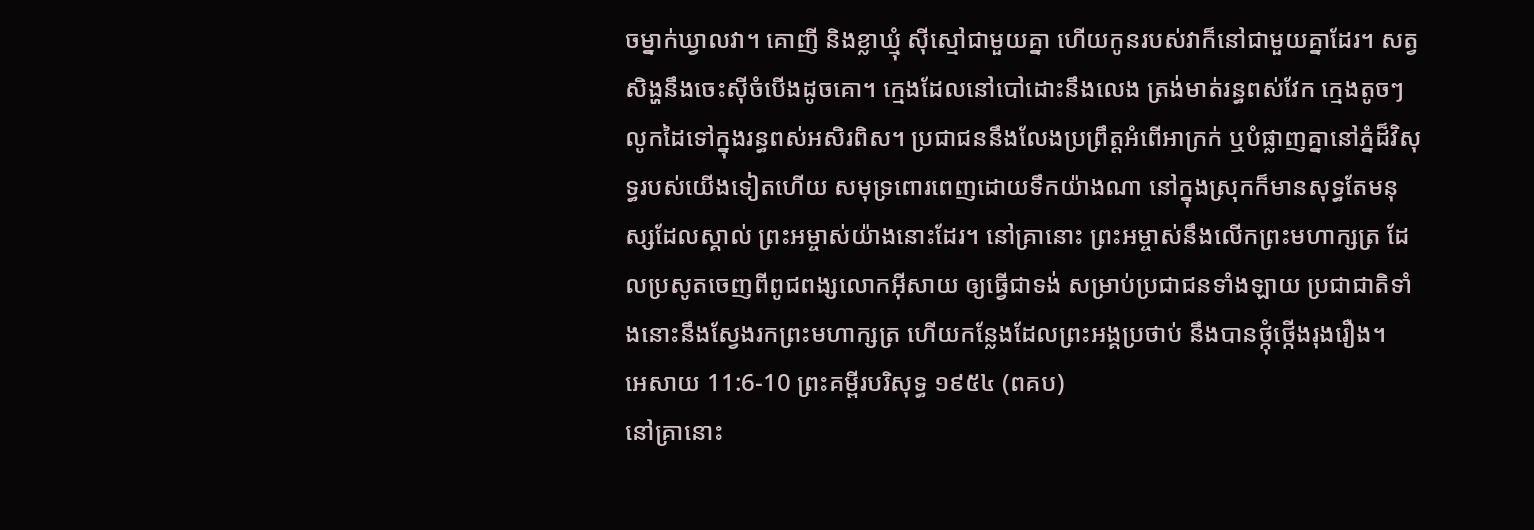ចម្នាក់ឃ្វាលវា។ គោញី និងខ្លាឃ្មុំ ស៊ីស្មៅជាមួយគ្នា ហើយកូនរបស់វាក៏នៅជាមួយគ្នាដែរ។ សត្វសិង្ហនឹងចេះស៊ីចំបើងដូចគោ។ ក្មេងដែលនៅបៅដោះនឹងលេង ត្រង់មាត់រន្ធពស់វែក ក្មេងតូចៗលូកដៃទៅក្នុងរន្ធពស់អសិរពិស។ ប្រជាជននឹងលែងប្រព្រឹត្តអំពើអាក្រក់ ឬបំផ្លាញគ្នានៅភ្នំដ៏វិសុទ្ធរបស់យើងទៀតហើយ សមុទ្រពោរពេញដោយទឹកយ៉ាងណា នៅក្នុងស្រុកក៏មានសុទ្ធតែមនុស្សដែលស្គាល់ ព្រះអម្ចាស់យ៉ាងនោះដែរ។ នៅគ្រានោះ ព្រះអម្ចាស់នឹងលើកព្រះមហាក្សត្រ ដែលប្រសូតចេញពីពូជពង្សលោកអ៊ីសាយ ឲ្យធ្វើជាទង់ សម្រាប់ប្រជាជនទាំងឡាយ ប្រជាជាតិទាំងនោះនឹងស្វែងរកព្រះមហាក្សត្រ ហើយកន្លែងដែលព្រះអង្គប្រថាប់ នឹងបានថ្កុំថ្កើងរុងរឿង។
អេសាយ 11:6-10 ព្រះគម្ពីរបរិសុទ្ធ ១៩៥៤ (ពគប)
នៅគ្រានោះ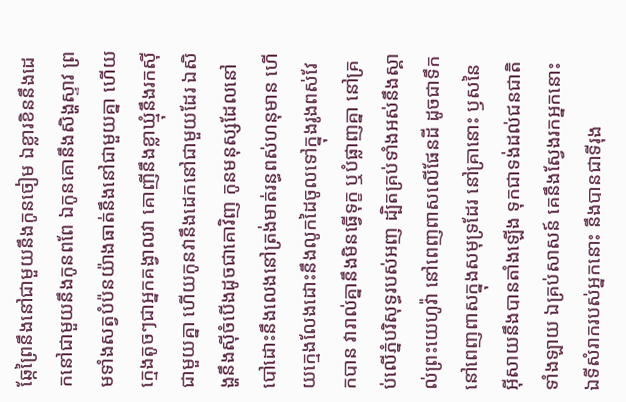ឆ្កែព្រៃនឹងនៅជាមួយនឹងកូនចៀម ឯខ្លារខិននឹងដេកនៅជាមួយនឹងកូនពពែ ឯកូនគោនឹងសិង្ហស្ទាវ ព្រមទាំងសត្វបំប៉នយ៉ាងធាត់នឹងនៅជាមួយគ្នា ហើយក្មេងតូចៗជាអ្នកគង្វាលវា គោញីនឹងខ្លាឃ្មុំនឹងរកស៊ីជាមួយគ្នា ហើយកូនវានឹងដេកនៅជាមួយដែរ ឯសិង្ហនឹងស៊ីចំបើងដូចជាគោវិញ កូនមនុស្សដែលនៅបៅដោះនឹងលេងនៅត្រង់មាត់រន្ធពស់ហនុមាន ហើយក្មេងលែងដោះនឹងលូកដៃចូលទៅក្នុងរូងពស់វែកបាន វារាល់គ្នានឹងមិនធ្វើទុក្ខ ឬបំផ្លាញគ្នា នៅគ្រប់លើភ្នំបរិសុទ្ធរបស់អញ ដ្បិតគ្រប់ទាំងអស់នឹងស្គាល់ព្រះយេហូវ៉ា នៅពេញពាសលើផែនដី ដូចជាទឹកនៅពេញពាសក្នុងសមុទ្រដែរ នៅគ្រានោះ ឫសនៃអ៊ីសាយនឹងបានតាំងឡើង ទុកជាទង់ដល់ជនជាតិទាំងឡាយ ឯគ្រប់សាសន៍ គេនឹងស្វែងរកអ្នកនោះ ឯទីសំរាករបស់អ្នកនោះ នឹងបានជាទីរុង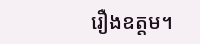រឿងឧត្តម។